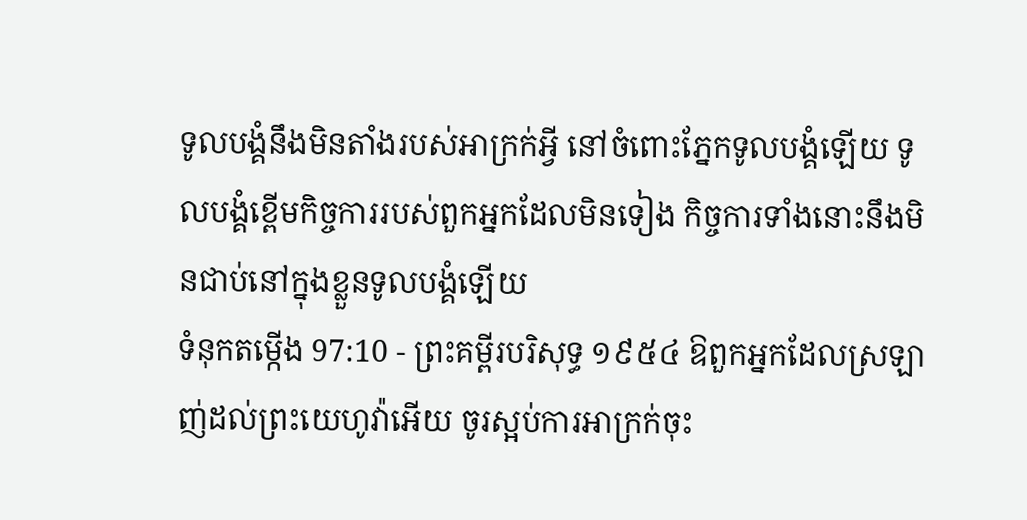ទូលបង្គំនឹងមិនតាំងរបស់អាក្រក់អ្វី នៅចំពោះភ្នែកទូលបង្គំឡើយ ទូលបង្គំខ្ពើមកិច្ចការរបស់ពួកអ្នកដែលមិនទៀង កិច្ចការទាំងនោះនឹងមិនជាប់នៅក្នុងខ្លួនទូលបង្គំឡើយ
ទំនុកតម្កើង 97:10 - ព្រះគម្ពីរបរិសុទ្ធ ១៩៥៤ ឱពួកអ្នកដែលស្រឡាញ់ដល់ព្រះយេហូវ៉ាអើយ ចូរស្អប់ការអាក្រក់ចុះ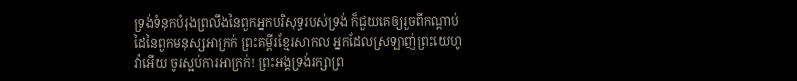ទ្រង់ទំនុកបំរុងព្រលឹងនៃពួកអ្នកបរិសុទ្ធរបស់ទ្រង់ ក៏ជួយគេឲ្យរួចពីកណ្តាប់ដៃនៃពួកមនុស្សអាក្រក់ ព្រះគម្ពីរខ្មែរសាកល អ្នកដែលស្រឡាញ់ព្រះយេហូវ៉ាអើយ ចូរស្អប់ការអាក្រក់! ព្រះអង្គទ្រង់រក្សាព្រ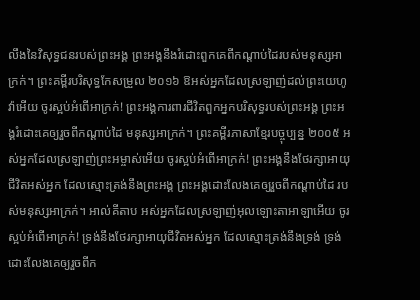លឹងនៃវិសុទ្ធជនរបស់ព្រះអង្គ ព្រះអង្គនឹងរំដោះពួកគេពីកណ្ដាប់ដៃរបស់មនុស្សអាក្រក់។ ព្រះគម្ពីរបរិសុទ្ធកែសម្រួល ២០១៦ ឱអស់អ្នកដែលស្រឡាញ់ដល់ព្រះយេហូវ៉ាអើយ ចូរស្អប់អំពើអាក្រក់! ព្រះអង្គការពារជីវិតពួកអ្នកបរិសុទ្ធរបស់ព្រះអង្គ ព្រះអង្គរំដោះគេឲ្យរួចពីកណ្ដាប់ដៃ មនុស្សអាក្រក់។ ព្រះគម្ពីរភាសាខ្មែរបច្ចុប្បន្ន ២០០៥ អស់អ្នកដែលស្រឡាញ់ព្រះអម្ចាស់អើយ ចូរស្អប់អំពើអាក្រក់! ព្រះអង្គនឹងថែរក្សាអាយុជីវិតអស់អ្នក ដែលស្មោះត្រង់នឹងព្រះអង្គ ព្រះអង្គដោះលែងគេឲ្យរួចពីកណ្ដាប់ដៃ របស់មនុស្សអាក្រក់។ អាល់គីតាប អស់អ្នកដែលស្រឡាញ់អុលឡោះតាអាឡាអើយ ចូរស្អប់អំពើអាក្រក់! ទ្រង់នឹងថែរក្សាអាយុជីវិតអស់អ្នក ដែលស្មោះត្រង់នឹងទ្រង់ ទ្រង់ដោះលែងគេឲ្យរួចពីក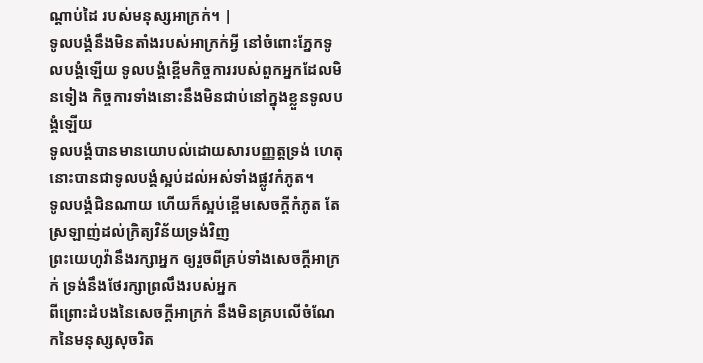ណ្ដាប់ដៃ របស់មនុស្សអាក្រក់។ |
ទូលបង្គំនឹងមិនតាំងរបស់អាក្រក់អ្វី នៅចំពោះភ្នែកទូលបង្គំឡើយ ទូលបង្គំខ្ពើមកិច្ចការរបស់ពួកអ្នកដែលមិនទៀង កិច្ចការទាំងនោះនឹងមិនជាប់នៅក្នុងខ្លួនទូលបង្គំឡើយ
ទូលបង្គំបានមានយោបល់ដោយសារបញ្ញត្តទ្រង់ ហេតុនោះបានជាទូលបង្គំស្អប់ដល់អស់ទាំងផ្លូវកំភូត។
ទូលបង្គំជិនណាយ ហើយក៏ស្អប់ខ្ពើមសេចក្ដីកំភូត តែស្រឡាញ់ដល់ក្រិត្យវិន័យទ្រង់វិញ
ព្រះយេហូវ៉ានឹងរក្សាអ្នក ឲ្យរួចពីគ្រប់ទាំងសេចក្ដីអាក្រក់ ទ្រង់នឹងថែរក្សាព្រលឹងរបស់អ្នក
ពីព្រោះដំបងនៃសេចក្ដីអាក្រក់ នឹងមិនគ្របលើចំណែកនៃមនុស្សសុចរិត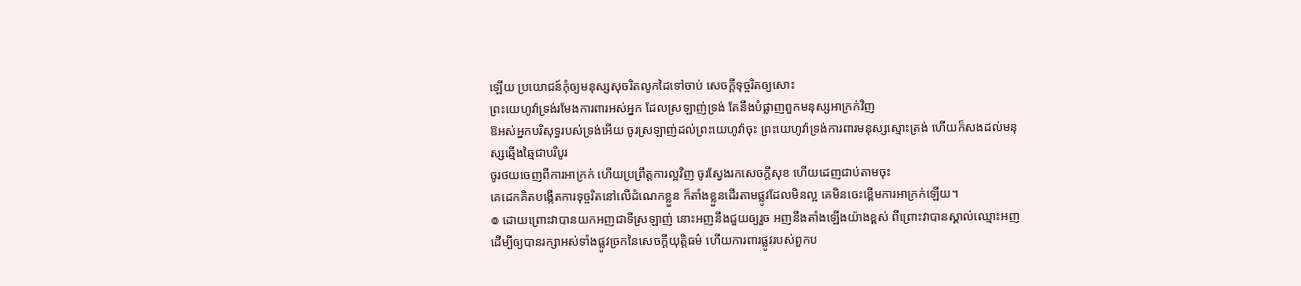ឡើយ ប្រយោជន៍កុំឲ្យមនុស្សសុចរិតលូកដៃទៅចាប់ សេចក្ដីទុច្ចរិតឲ្យសោះ
ព្រះយេហូវ៉ាទ្រង់រមែងការពារអស់អ្នក ដែលស្រឡាញ់ទ្រង់ តែនឹងបំផ្លាញពួកមនុស្សអាក្រក់វិញ
ឱអស់អ្នកបរិសុទ្ធរបស់ទ្រង់អើយ ចូរស្រឡាញ់ដល់ព្រះយេហូវ៉ាចុះ ព្រះយេហូវ៉ាទ្រង់ការពារមនុស្សស្មោះត្រង់ ហើយក៏សងដល់មនុស្សឆ្មើងឆ្មៃជាបរិបូរ
ចូរថយចេញពីការអាក្រក់ ហើយប្រព្រឹត្តការល្អវិញ ចូរស្វែងរកសេចក្ដីសុខ ហើយដេញជាប់តាមចុះ
គេដេកគិតបង្កើតការទុច្ចរិតនៅលើដំណេកខ្លួន ក៏តាំងខ្លួនដើរតាមផ្លូវដែលមិនល្អ គេមិនចេះខ្ពើមការអាក្រក់ឡើយ។
៙ ដោយព្រោះវាបានយកអញជាទីស្រឡាញ់ នោះអញនឹងជួយឲ្យរួច អញនឹងតាំងឡើងយ៉ាងខ្ពស់ ពីព្រោះវាបានស្គាល់ឈ្មោះអញ
ដើម្បីឲ្យបានរក្សាអស់ទាំងផ្លូវច្រកនៃសេចក្ដីយុត្តិធម៌ ហើយការពារផ្លូវរបស់ពួកប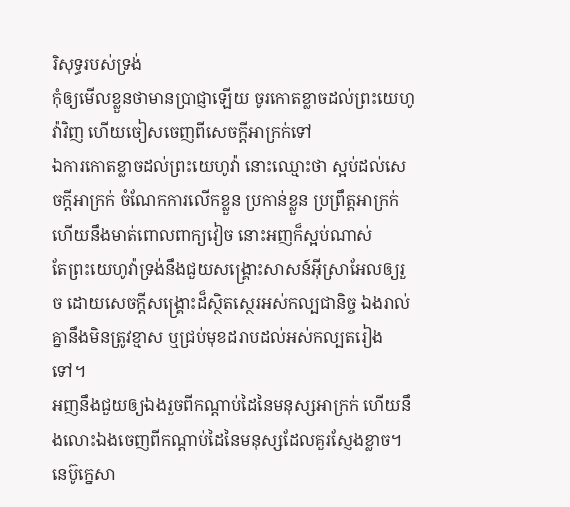រិសុទ្ធរបស់ទ្រង់
កុំឲ្យមើលខ្លួនថាមានប្រាជ្ញាឡើយ ចូរកោតខ្លាចដល់ព្រះយេហូវ៉ាវិញ ហើយចៀសចេញពីសេចក្ដីអាក្រក់ទៅ
ឯការកោតខ្លាចដល់ព្រះយេហូវ៉ា នោះឈ្មោះថា ស្អប់ដល់សេចក្ដីអាក្រក់ ចំណែកការលើកខ្លួន ប្រកាន់ខ្លួន ប្រព្រឹត្តអាក្រក់ ហើយនឹងមាត់ពោលពាក្យវៀច នោះអញក៏ស្អប់ណាស់
តែព្រះយេហូវ៉ាទ្រង់នឹងជួយសង្គ្រោះសាសន៍អ៊ីស្រាអែលឲ្យរួច ដោយសេចក្ដីសង្គ្រោះដ៏ស្ថិតស្ថេរអស់កល្បជានិច្ច ឯងរាល់គ្នានឹងមិនត្រូវខ្មាស ឬជ្រប់មុខដរាបដល់អស់កល្បតរៀងទៅ។
អញនឹងជួយឲ្យឯងរួចពីកណ្តាប់ដៃនៃមនុស្សអាក្រក់ ហើយនឹងលោះឯងចេញពីកណ្តាប់ដៃនៃមនុស្សដែលគួរស្ញែងខ្លាច។
នេប៊ូក្នេសា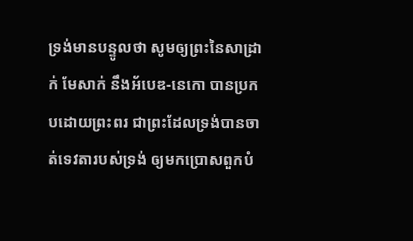ទ្រង់មានបន្ទូលថា សូមឲ្យព្រះនៃសាដ្រាក់ មែសាក់ នឹងអ័បេឌ-នេកោ បានប្រកបដោយព្រះពរ ជាព្រះដែលទ្រង់បានចាត់ទេវតារបស់ទ្រង់ ឲ្យមកប្រោសពួកបំ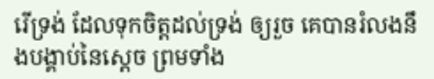រើទ្រង់ ដែលទុកចិត្តដល់ទ្រង់ ឲ្យរួច គេបានរំលងនឹងបង្គាប់នៃស្តេច ព្រមទាំង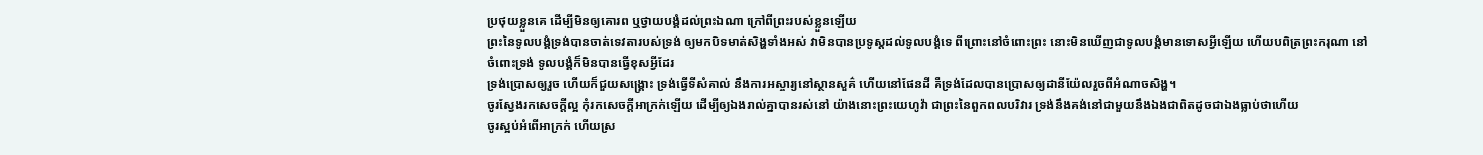ប្រថុយខ្លួនគេ ដើម្បីមិនឲ្យគោរព ឬថ្វាយបង្គំដល់ព្រះឯណា ក្រៅពីព្រះរបស់ខ្លួនឡើយ
ព្រះនៃទូលបង្គំទ្រង់បានចាត់ទេវតារបស់ទ្រង់ ឲ្យមកបិទមាត់សិង្ហទាំងអស់ វាមិនបានប្រទូស្តដល់ទូលបង្គំទេ ពីព្រោះនៅចំពោះព្រះ នោះមិនឃើញជាទូលបង្គំមានទោសអ្វីឡើយ ហើយបពិត្រព្រះករុណា នៅចំពោះទ្រង់ ទូលបង្គំក៏មិនបានធ្វើខុសអ្វីដែរ
ទ្រង់ប្រោសឲ្យរួច ហើយក៏ជួយសង្គ្រោះ ទ្រង់ធ្វើទីសំគាល់ នឹងការអស្ចារ្យនៅស្ថានសួគ៌ ហើយនៅផែនដី គឺទ្រង់ដែលបានប្រោសឲ្យដានីយ៉ែលរួចពីអំណាចសិង្ហ។
ចូរស្វែងរកសេចក្ដីល្អ កុំរកសេចក្ដីអាក្រក់ឡើយ ដើម្បីឲ្យឯងរាល់គ្នាបានរស់នៅ យ៉ាងនោះព្រះយេហូវ៉ា ជាព្រះនៃពួកពលបរិវារ ទ្រង់នឹងគង់នៅជាមួយនឹងឯងជាពិតដូចជាឯងធ្លាប់ថាហើយ
ចូរស្អប់អំពើអាក្រក់ ហើយស្រ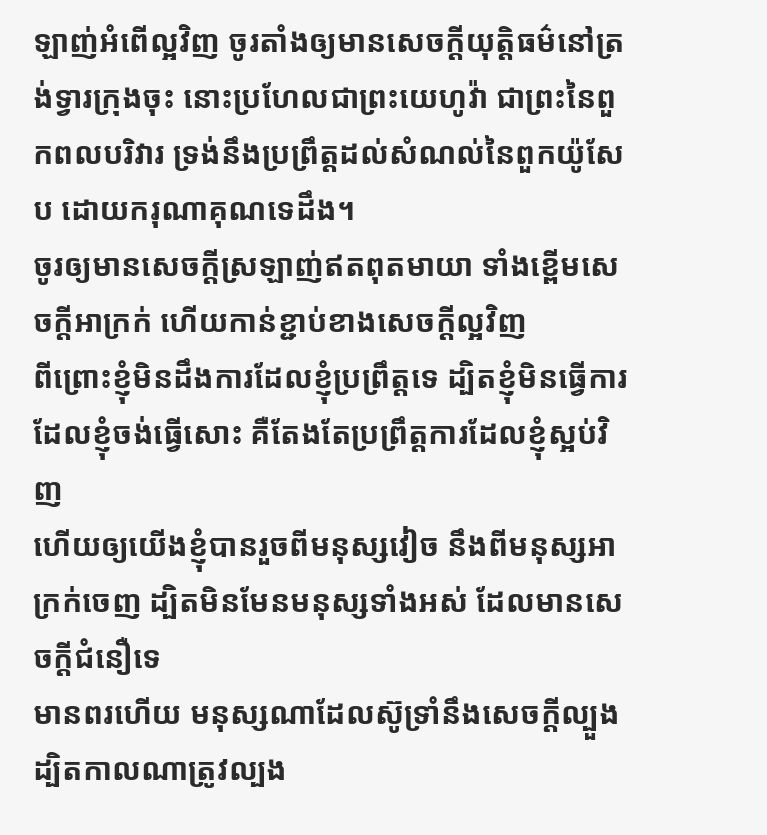ឡាញ់អំពើល្អវិញ ចូរតាំងឲ្យមានសេចក្ដីយុត្តិធម៌នៅត្រង់ទ្វារក្រុងចុះ នោះប្រហែលជាព្រះយេហូវ៉ា ជាព្រះនៃពួកពលបរិវារ ទ្រង់នឹងប្រព្រឹត្តដល់សំណល់នៃពួកយ៉ូសែប ដោយករុណាគុណទេដឹង។
ចូរឲ្យមានសេចក្ដីស្រឡាញ់ឥតពុតមាយា ទាំងខ្ពើមសេចក្ដីអាក្រក់ ហើយកាន់ខ្ជាប់ខាងសេចក្ដីល្អវិញ
ពីព្រោះខ្ញុំមិនដឹងការដែលខ្ញុំប្រព្រឹត្តទេ ដ្បិតខ្ញុំមិនធ្វើការដែលខ្ញុំចង់ធ្វើសោះ គឺតែងតែប្រព្រឹត្តការដែលខ្ញុំស្អប់វិញ
ហើយឲ្យយើងខ្ញុំបានរួចពីមនុស្សវៀច នឹងពីមនុស្សអាក្រក់ចេញ ដ្បិតមិនមែនមនុស្សទាំងអស់ ដែលមានសេចក្ដីជំនឿទេ
មានពរហើយ មនុស្សណាដែលស៊ូទ្រាំនឹងសេចក្ដីល្បួង ដ្បិតកាលណាត្រូវល្បង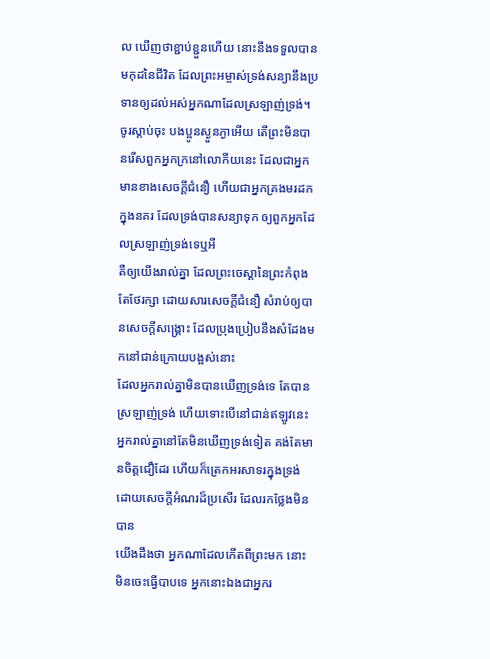ល ឃើញថាខ្ជាប់ខ្ជួនហើយ នោះនឹងទទួលបានមកុដនៃជីវិត ដែលព្រះអម្ចាស់ទ្រង់សន្យានឹងប្រទានឲ្យដល់អស់អ្នកណាដែលស្រឡាញ់ទ្រង់។
ចូរស្តាប់ចុះ បងប្អូនស្ងួនភ្ងាអើយ តើព្រះមិនបានរើសពួកអ្នកក្រនៅលោកីយនេះ ដែលជាអ្នកមានខាងសេចក្ដីជំនឿ ហើយជាអ្នកគ្រងមរដកក្នុងនគរ ដែលទ្រង់បានសន្យាទុក ឲ្យពួកអ្នកដែលស្រឡាញ់ទ្រង់ទេឬអី
គឺឲ្យយើងរាល់គ្នា ដែលព្រះចេស្តានៃព្រះកំពុងតែថែរក្សា ដោយសារសេចក្ដីជំនឿ សំរាប់ឲ្យបានសេចក្ដីសង្គ្រោះ ដែលប្រុងប្រៀបនឹងសំដែងមកនៅជាន់ក្រោយបង្អស់នោះ
ដែលអ្នករាល់គ្នាមិនបានឃើញទ្រង់ទេ តែបានស្រឡាញ់ទ្រង់ ហើយទោះបើនៅជាន់ឥឡូវនេះ អ្នករាល់គ្នានៅតែមិនឃើញទ្រង់ទៀត គង់តែមានចិត្តជឿដែរ ហើយក៏ត្រេកអរសាទរក្នុងទ្រង់ ដោយសេចក្ដីអំណរដ៏ប្រសើរ ដែលរកថ្លែងមិនបាន
យើងដឹងថា អ្នកណាដែលកើតពីព្រះមក នោះមិនចេះធ្វើបាបទេ អ្នកនោះឯងជាអ្នករ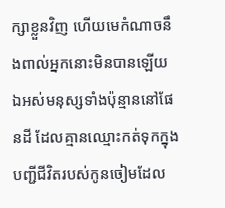ក្សាខ្លួនវិញ ហើយមេកំណាចនឹងពាល់អ្នកនោះមិនបានឡើយ
ឯអស់មនុស្សទាំងប៉ុន្មាននៅផែនដី ដែលគ្មានឈ្មោះកត់ទុកក្នុងបញ្ជីជីវិតរបស់កូនចៀមដែល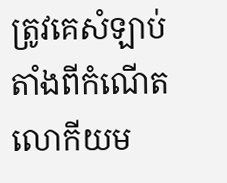ត្រូវគេសំឡាប់ តាំងពីកំណើតលោកីយម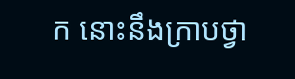ក នោះនឹងក្រាបថ្វា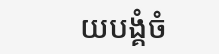យបង្គំចំ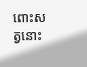ពោះសត្វនោះ